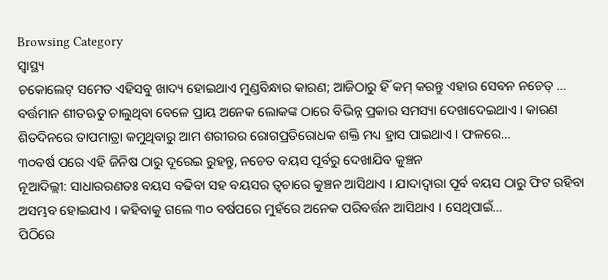Browsing Category
ସ୍ୱାସ୍ଥ୍ୟ
ଚକୋଲେଟ୍ ସମେତ ଏହିସବୁ ଖାଦ୍ୟ ହୋଇଥାଏ ମୁଣ୍ଡବିନ୍ଧାର କାରଣ; ଆଜିଠାରୁ ହିଁ କମ୍ କରନ୍ତୁ ଏହାର ସେବନ ନଚେତ୍ …
ବର୍ତ୍ତମାନ ଶୀତଋତୁ ଚାଲୁଥିବା ବେଳେ ପ୍ରାୟ ଅନେକ ଲୋକଙ୍କ ଠାରେ ବିଭିନ୍ନ ପ୍ରକାର ସମସ୍ୟା ଦେଖାଦେଇଥାଏ । କାରଣ ଶିତଦିନରେ ତାପମାତ୍ରା କମୁଥିବାରୁ ଆମ ଶରୀରର ରୋଗପ୍ରତିରୋଧକ ଶକ୍ତି ମଧ୍ୟ ହ୍ରାସ ପାଇଥାଏ । ଫଳରେ…
୩୦ବର୍ଷ ପରେ ଏହି ଜିନିଷ ଠାରୁ ଦୂରେଇ ରୁହନ୍ତୁ, ନଚେତ ବୟସ ପୂର୍ବରୁ ଦେଖାଯିବ କୁଞ୍ଚନ
ନୂଆଦିଲ୍ଲୀ: ସାଧାରରଣତଃ ବୟସ ବଢିବା ସହ ବୟସର ତ୍ୱଚାରେ କୁଞ୍ଚନ ଆସିଥାଏ । ଯାଦାଦ୍ୱାରା ପୂର୍ବ ବୟସ ଠାରୁ ଫିଟ ରହିବା ଅସମ୍ଭବ ହୋଇଯାଏ । କହିବାକୁ ଗଲେ ୩୦ ବର୍ଷପରେ ମୁହଁରେ ଅନେକ ପରିବର୍ତ୍ତନ ଆସିଥାଏ । ସେଥିପାଇଁ…
ପିଠିରେ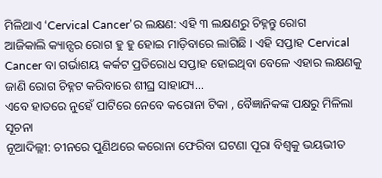ମିଳିଥାଏ ‘Cervical Cancer’ର ଲକ୍ଷଣ: ଏହି ୩ ଲକ୍ଷଣରୁ ଚିହ୍ନନ୍ତୁ ରୋଗ
ଆଜିକାଲି କ୍ୟାନ୍ସର ରୋଗ ହୁ ହୁ ହୋଇ ମାଡ଼ିବାରେ ଲାଗିଛି । ଏହି ସପ୍ତାହ Cervical Cancer ବା ଗର୍ଭାଶୟ କର୍କଟ ପ୍ରତିରୋଧ ସପ୍ତାହ ହୋଇଥିବା ବେଳେ ଏହାର ଲକ୍ଷଣକୁ ଜାଣି ରୋଗ ଚିହ୍ନଟ କରିବାରେ ଶୀଘ୍ର ସାହାଯ୍ୟ…
ଏବେ ହାତରେ ନୁହେଁ ପାଟିରେ ନେବେ କରୋନା ଟିକା , ବୈଜ୍ଞାନିକଙ୍କ ପକ୍ଷରୁ ମିଳିଲା ସୂଚନା
ନୂଆଦିଲ୍ଲୀ: ଚୀନରେ ପୁଣିଥରେ କରୋନା ଫେରିବା ଘଟଣା ପୂରା ବିଶ୍ୱକୁ ଭୟଭୀତ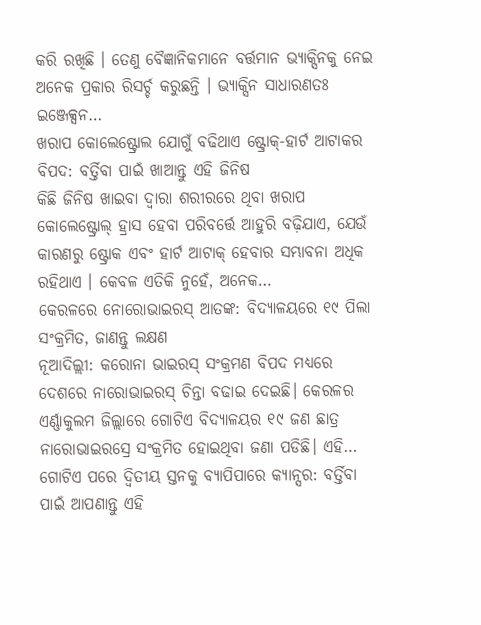କରି ରଖିଛି । ତେଣୁ ବୈଜ୍ଞାନିକମାନେ ବର୍ତ୍ତମାନ ଭ୍ୟାକ୍ସିନକୁ ନେଇ ଅନେକ ପ୍ରକାର ରିସର୍ଚ୍ଚ କରୁଛନ୍ତି । ଭ୍ୟାକ୍ସିନ ସାଧାରଣତଃ ଇଞ୍ଜେକ୍ସନ…
ଖରାପ କୋଲେଷ୍ଟ୍ରୋଲ ଯୋଗୁଁ ବଢିଥାଏ ଷ୍ଟ୍ରୋକ୍-ହାର୍ଟ ଆଟାକର ବିପଦ: ବର୍ତ୍ତିବା ପାଇଁ ଖାଆନ୍ତୁ ଏହି ଜିନିଷ
କିଛି ଜିନିଷ ଖାଇବା ଦ୍ୱାରା ଶରୀରରେ ଥିବା ଖରାପ କୋଲେଷ୍ଟ୍ରୋଲ୍ ହ୍ରାସ ହେବା ପରିବର୍ତ୍ତେ ଆହୁରି ବଢ଼ିଯାଏ, ଯେଉଁ କାରଣରୁ ଷ୍ଟ୍ରୋକ ଏବଂ ହାର୍ଟ ଆଟାକ୍ ହେବାର ସମ୍ଭାବନା ଅଧିକ ରହିଥାଏ । କେବଳ ଏତିକି ନୁହେଁ, ଅନେକ…
କେରଳରେ ନୋରୋଭାଇରସ୍ ଆତଙ୍କ: ବିଦ୍ୟାଳୟରେ ୧୯ ପିଲା ସଂକ୍ରମିତ, ଜାଣନ୍ତୁ ଲକ୍ଷଣ
ନୂଆଦିଲ୍ଲୀ: କରୋନା ଭାଇରସ୍ ସଂକ୍ରମଣ ବିପଦ ମଧ୍ୟରେ ଦେଶରେ ନାରୋଭାଇରସ୍ ଚିନ୍ତା ବଢାଇ ଦେଇଛି। କେରଳର ଏର୍ଣ୍ଣାକୁଲମ ଜିଲ୍ଲାରେ ଗୋଟିଏ ବିଦ୍ୟାଳୟର ୧୯ ଜଣ ଛାତ୍ର ନାରୋଭାଇରସ୍ରେ ସଂକ୍ରମିତ ହୋଇଥିବା ଜଣା ପଡିଛି। ଏହି…
ଗୋଟିଏ ପରେ ଦ୍ୱିତୀୟ ସ୍ତନକୁ ବ୍ୟାପିପାରେ କ୍ୟାନ୍ସର: ବର୍ତ୍ତିବା ପାଇଁ ଆପଣାନ୍ତୁ ଏହି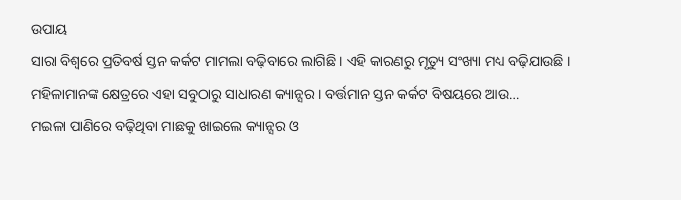ଉପାୟ
ସାରା ବିଶ୍ୱରେ ପ୍ରତିବର୍ଷ ସ୍ତନ କର୍କଟ ମାମଲା ବଢ଼ିବାରେ ଲାଗିଛି । ଏହି କାରଣରୁ ମୃତ୍ୟୁ ସଂଖ୍ୟା ମଧ୍ୟ ବଢ଼ିଯାଉଛି । ମହିଳାମାନଙ୍କ କ୍ଷେତ୍ରରେ ଏହା ସବୁଠାରୁ ସାଧାରଣ କ୍ୟାନ୍ସର । ବର୍ତ୍ତମାନ ସ୍ତନ କର୍କଟ ବିଷୟରେ ଆଉ…
ମଇଳା ପାଣିରେ ବଢ଼ିଥିବା ମାଛକୁ ଖାଇଲେ କ୍ୟାନ୍ସର ଓ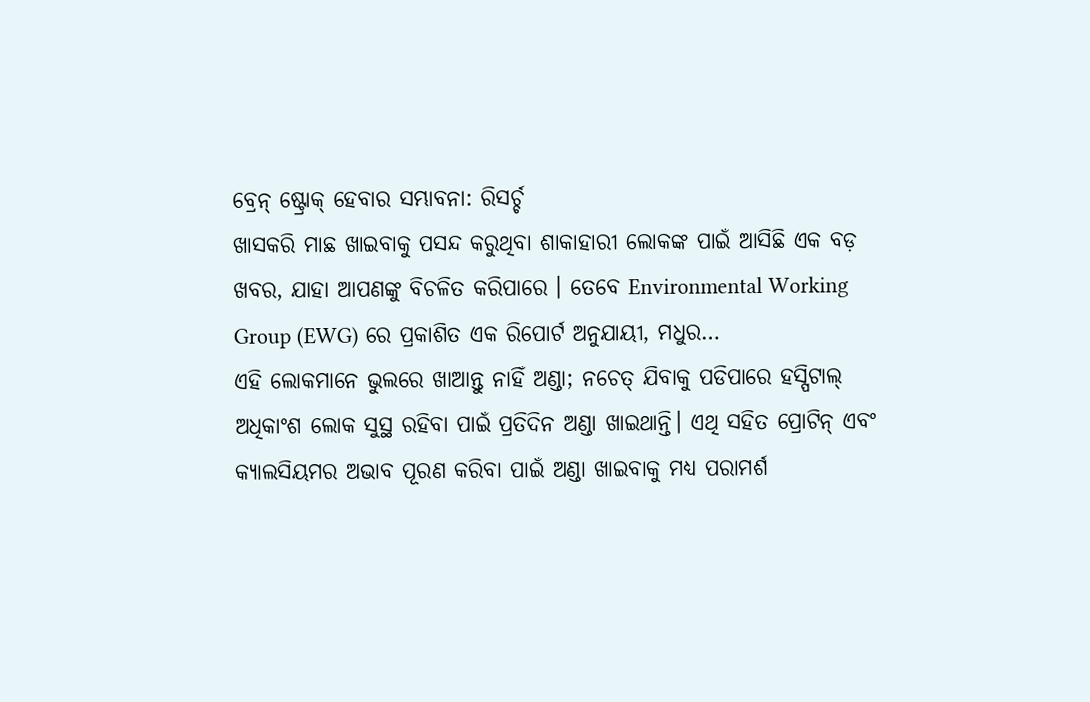ବ୍ରେନ୍ ଷ୍ଟ୍ରୋକ୍ ହେବାର ସମ୍ଭାବନା: ରିସର୍ଚ୍ଚ
ଖାସକରି ମାଛ ଖାଇବାକୁ ପସନ୍ଦ କରୁଥିବା ଶାକାହାରୀ ଲୋକଙ୍କ ପାଇଁ ଆସିଛି ଏକ ବଡ଼ ଖବର, ଯାହା ଆପଣଙ୍କୁ ବିଚଳିତ କରିପାରେ । ତେବେ Environmental Working Group (EWG) ରେ ପ୍ରକାଶିତ ଏକ ରିପୋର୍ଟ ଅନୁଯାୟୀ, ମଧୁର…
ଏହି ଲୋକମାନେ ଭୁଲରେ ଖାଆନ୍ତୁ ନାହିଁ ଅଣ୍ଡା; ନଚେତ୍ ଯିବାକୁ ପଡିପାରେ ହସ୍ପିଟାଲ୍
ଅଧିକାଂଶ ଲୋକ ସୁସ୍ଥ ରହିବା ପାଇଁ ପ୍ରତିଦିନ ଅଣ୍ଡା ଖାଇଥାନ୍ତି। ଏଥି ସହିତ ପ୍ରୋଟିନ୍ ଏବଂ କ୍ୟାଲସିୟମର ଅଭାବ ପୂରଣ କରିବା ପାଇଁ ଅଣ୍ଡା ଖାଇବାକୁ ମଧ୍ୟ ପରାମର୍ଶ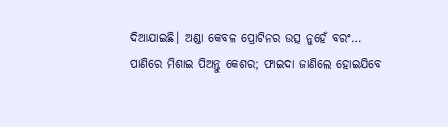ଦିଆଯାଇଛି। ଅଣ୍ଡା କେବଳ ପ୍ରୋଟିନର ଉତ୍ସ ନୁହେଁ ବରଂ…
ପାଣିରେ ମିଶାଇ ପିଅନ୍ତୁ କେଶର; ଫାଇଦା ଜାଣିଲେ ହୋଇଯିବେ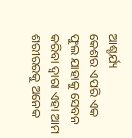ଆଶ୍ଚର୍ଯ୍ୟ
କେଶର ଏପରି ଏକ ଫୁଲ ଯାହାକୁ ସେବନ କରିବା ଦ୍ୱାରା ଏହା ଆମ ଶରୀରରକୁ ଅନେକ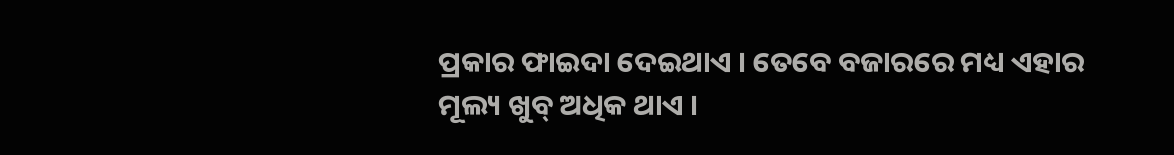ପ୍ରକାର ଫାଇଦା ଦେଇଥାଏ । ତେବେ ବଜାରରେ ମଧ୍ୟ ଏହାର ମୂଲ୍ୟ ଖୁବ୍ ଅଧିକ ଥାଏ ।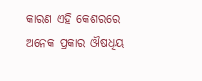କାରଣ ଏହି କେଶରରେ ଅନେକ ପ୍ରକାର ଔଷଧିୟ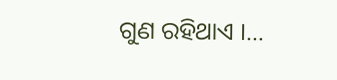ଗୁଣ ରହିଥାଏ ।…